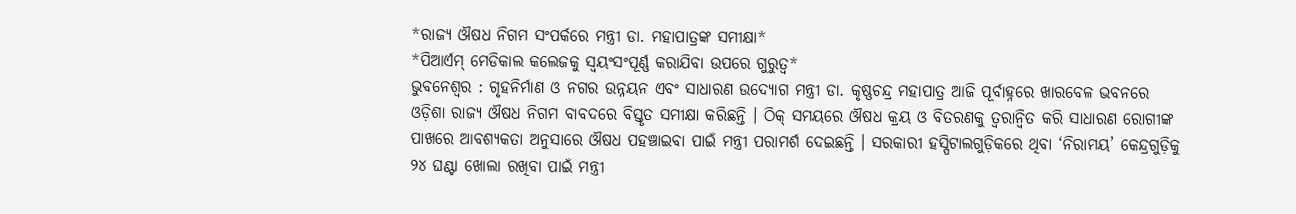*ରାଜ୍ୟ ଔଷଧ ନିଗମ ସଂପର୍କରେ ମନ୍ତ୍ରୀ ଡା. ମହାପାତ୍ରଙ୍କ ସମୀକ୍ଷା*
*ପିଆର୍ଏମ୍ ମେଡିକାଲ କଲେଜକୁ ସ୍ୱୟଂସଂପୂର୍ଣ୍ଣ କରାଯିବା ଉପରେ ଗୁରୁତ୍ୱ*
ଭୁବନେଶ୍ୱର : ଗୃହନିର୍ମାଣ ଓ ନଗର ଉନ୍ନୟନ ଏବଂ ସାଧାରଣ ଉଦ୍ୟୋଗ ମନ୍ତ୍ରୀ ଡା. କୃଷ୍ଣଚନ୍ଦ୍ର ମହାପାତ୍ର ଆଜି ପୂର୍ବାହ୍ନରେ ଖାରବେଳ ଭବନରେ ଓଡ଼ିଶା ରାଜ୍ୟ ଔଷଧ ନିଗମ ବାବଦରେ ବିସ୍ତୃତ ସମୀକ୍ଷା କରିଛନ୍ତି । ଠିକ୍ ସମୟରେ ଔଷଧ କ୍ରୟ ଓ ବିତରଣକୁ ତ୍ୱରାନ୍ୱିତ କରି ସାଧାରଣ ରୋଗୀଙ୍କ ପାଖରେ ଆବଶ୍ୟକତା ଅନୁସାରେ ଔଷଧ ପହଞ୍ଚାଇବା ପାଇଁ ମନ୍ତ୍ରୀ ପରାମର୍ଶ ଦେଇଛନ୍ତି । ସରକାରୀ ହସ୍ପିଟାଲଗୁଡ଼ିକରେ ଥିବା ‘ନିରାମୟ’ କେନ୍ଦ୍ରଗୁଡ଼ିକୁ ୨୪ ଘଣ୍ଟା ଖୋଲା ରଖିବା ପାଇଁ ମନ୍ତ୍ରୀ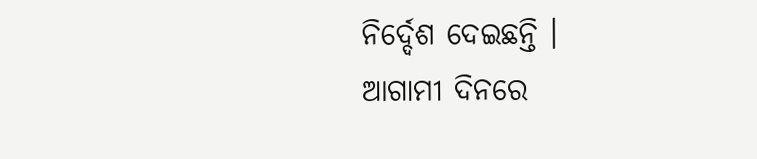ନିର୍ଦ୍ଦେଶ ଦେଇଛନ୍ତି ।
ଆଗାମୀ ଦିନରେ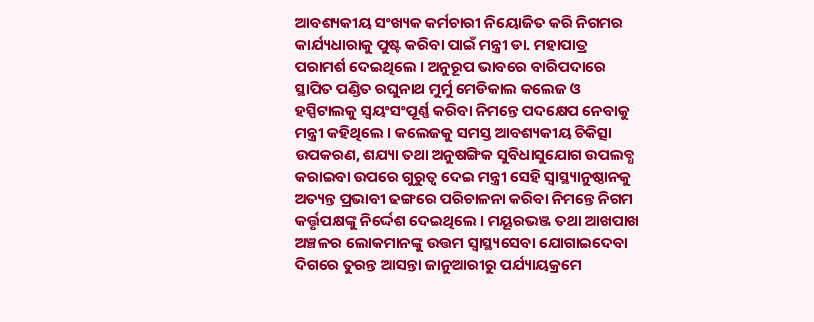ଆବଶ୍ୟକୀୟ ସଂଖ୍ୟକ କର୍ମଚାରୀ ନିୟୋଜିତ କରି ନିଗମର କାର୍ଯ୍ୟଧାରାକୁ ପୁଷ୍ଟ କରିବା ପାଇଁ ମନ୍ତ୍ରୀ ଡା. ମହାପାତ୍ର ପରାମର୍ଶ ଦେଇଥିଲେ । ଅନୁରୂପ ଭାବରେ ବାରିପଦାରେ ସ୍ଥାପିତ ପଣ୍ଡିତ ରଘୁନାଥ ମୁର୍ମୁ ମେଡିକାଲ କଲେଜ ଓ ହସ୍ପିଟାଲକୁ ସ୍ୱୟଂସଂପୂର୍ଣ୍ଣ କରିବା ନିମନ୍ତେ ପଦକ୍ଷେପ ନେବାକୁ ମନ୍ତ୍ରୀ କହିଥିଲେ । କଲେଜକୁ ସମସ୍ତ ଆବଶ୍ୟକୀୟ ଚିକିତ୍ସା ଉପକରଣ, ଶଯ୍ୟା ତଥା ଅନୁଷଙ୍ଗିକ ସୁବିଧାସୁଯୋଗ ଉପଲବ୍ଧ କରାଇବା ଉପରେ ଗୁରୁତ୍ୱ ଦେଇ ମନ୍ତ୍ରୀ ସେହି ସ୍ୱାସ୍ଥ୍ୟାନୁଷ୍ଠାନକୁ ଅତ୍ୟନ୍ତ ପ୍ରଭାବୀ ଢଙ୍ଗରେ ପରିଚାଳନା କରିବା ନିମନ୍ତେ ନିଗମ କର୍ତ୍ତୃପକ୍ଷଙ୍କୁ ନିର୍ଦ୍ଦେଶ ଦେଇଥିଲେ । ମୟୂରଭଞ୍ଜ ତଥା ଆଖପାଖ ଅଞ୍ଚଳର ଲୋକମାନଙ୍କୁ ଉତ୍ତମ ସ୍ୱାସ୍ଥ୍ୟସେବା ଯୋଗାଇଦେବା ଦିଗରେ ତୁରନ୍ତ ଆସନ୍ତା ଜାନୁଆରୀରୁ ପର୍ଯ୍ୟାୟକ୍ରମେ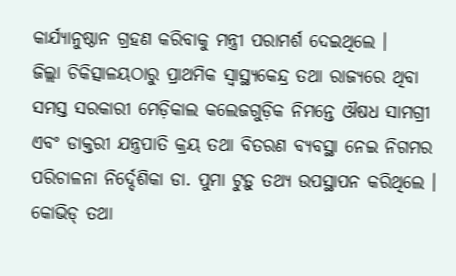କାର୍ଯ୍ୟାନୁଷ୍ଠାନ ଗ୍ରହଣ କରିବାକୁ ମନ୍ତ୍ରୀ ପରାମର୍ଶ ଦେଇଥିଲେ ।
ଜିଲ୍ଲା ଚିକିତ୍ସାଳୟଠାରୁ ପ୍ରାଥମିକ ସ୍ୱାସ୍ଥ୍ୟକେନ୍ଦ୍ର ତଥା ରାଜ୍ୟରେ ଥିବା ସମସ୍ତ ସରକାରୀ ମେଡ଼ିକାଲ କଲେଜଗୁଡ଼ିକ ନିମନ୍ତେ ଔଷଧ ସାମଗ୍ରୀ ଏବଂ ଡାକ୍ତରୀ ଯନ୍ତ୍ରପାତି କ୍ରୟ ତଥା ବିତରଣ ବ୍ୟବସ୍ଥା ନେଇ ନିଗମର ପରିଚାଳନା ନିର୍ଦ୍ଦେଶିକା ଡା. ପୁମା ଟୁଡ଼ୁ ତଥ୍ୟ ଉପସ୍ଥାପନ କରିଥିଲେ । କୋଭିଡ୍ ତଥା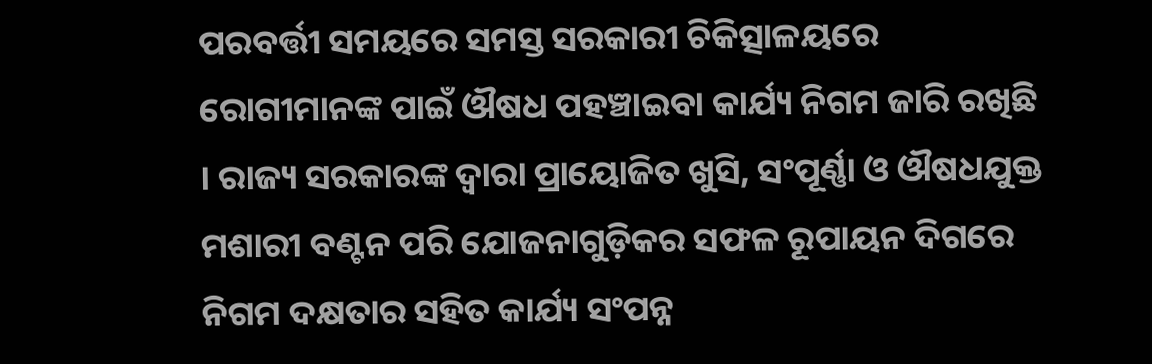ପରବର୍ତ୍ତୀ ସମୟରେ ସମସ୍ତ ସରକାରୀ ଚିକିତ୍ସାଳୟରେ ରୋଗୀମାନଙ୍କ ପାଇଁ ଔଷଧ ପହଞ୍ଚାଇବା କାର୍ଯ୍ୟ ନିଗମ ଜାରି ରଖିଛି । ରାଜ୍ୟ ସରକାରଙ୍କ ଦ୍ୱାରା ପ୍ରାୟୋଜିତ ଖୁସି, ସଂପୂର୍ଣ୍ଣା ଓ ଔଷଧଯୁକ୍ତ ମଶାରୀ ବଣ୍ଟନ ପରି ଯୋଜନାଗୁଡ଼ିକର ସଫଳ ରୂପାୟନ ଦିଗରେ ନିଗମ ଦକ୍ଷତାର ସହିତ କାର୍ଯ୍ୟ ସଂପନ୍ନ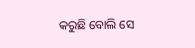କରୁଛି ବୋଲି ସେ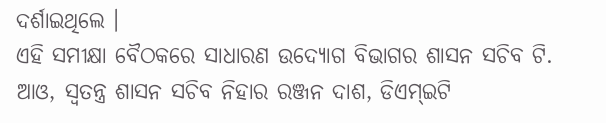ଦର୍ଶାଇଥିଲେ ।
ଏହି ସମୀକ୍ଷା ବୈଠକରେ ସାଧାରଣ ଉଦ୍ୟୋଗ ବିଭାଗର ଶାସନ ସଚିବ ଟି. ଆଓ, ସ୍ୱତନ୍ତ୍ର ଶାସନ ସଚିବ ନିହାର ରଞ୍ଜନ ଦାଶ, ଡିଏମ୍ଇଟି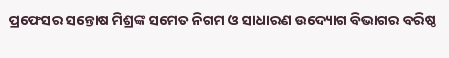ପ୍ରଫେସର ସନ୍ତୋଷ ମିଶ୍ରଙ୍କ ସମେତ ନିଗମ ଓ ସାଧାରଣ ଉଦ୍ୟୋଗ ବିଭାଗର ବରିଷ୍ଠ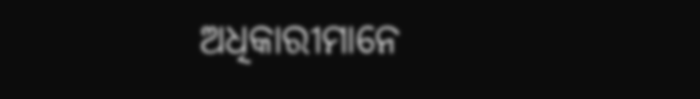ଅଧିକାରୀମାନେ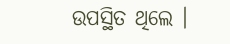ଉପସ୍ଥିତ ଥିଲେ ।